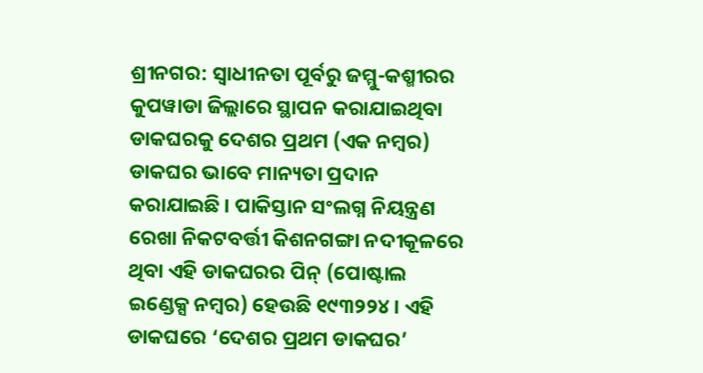ଶ୍ରୀନଗର: ସ୍ୱାଧୀନତା ପୂର୍ବରୁ ଜମ୍ମୁ-କଶ୍ମୀରର କୁପୱାଡା ଜିଲ୍ଲାରେ ସ୍ଥାପନ କରାଯାଇଥିବା ଡାକଘରକୁ ଦେଶର ପ୍ରଥମ (ଏକ ନମ୍ବର) ଡାକଘର ଭାବେ ମାନ୍ୟତା ପ୍ରଦାନ କରାଯାଇଛି । ପାକିସ୍ତାନ ସଂଲଗ୍ନ ନିୟନ୍ତ୍ରଣ ରେଖା ନିକଟବର୍ତ୍ତୀ କିଶନଗଙ୍ଗା ନଦୀକୂଳରେ ଥିବା ଏହି ଡାକଘରର ପିନ୍ (ପୋଷ୍ଟାଲ ଇଣ୍ଡେକ୍ସ ନମ୍ବର) ହେଉଛି ୧୯୩୨୨୪ । ଏହି ଡାକଘରେ ‘ଦେଶର ପ୍ରଥମ ଡାକଘର’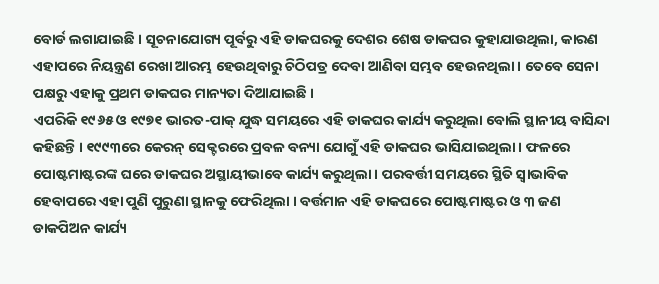ବୋର୍ଡ ଲଗାଯାଇଛି । ସୂଚନାଯୋଗ୍ୟ ପୂର୍ବରୁ ଏହି ଡାକଘରକୁ ଦେଶର ଶେଷ ଡାକଘର କୁହାଯାଉଥିଲା, କାରଣ ଏହାପରେ ନିୟନ୍ତ୍ରଣ ରେଖା ଆରମ୍ଭ ହେଉଥିବାରୁ ଚିଠିପତ୍ର ଦେବା ଆଣିବା ସମ୍ଭବ ହେଉନଥିଲା । ତେବେ ସେନା ପକ୍ଷରୁ ଏହାକୁ ପ୍ରଥମ ଡାକଘର ମାନ୍ୟତା ଦିଆଯାଇଛି ।
ଏପରିକି ୧୯୬୫ ଓ ୧୯୭୧ ଭାରତ-ପାକ୍ ଯୁଦ୍ଧ ସମୟରେ ଏହି ଡାକଘର କାର୍ଯ୍ୟ କରୁଥିଲା ବୋଲି ସ୍ଥାନୀୟ ବାସିନ୍ଦା କହିଛନ୍ତି । ୧୯୯୩ରେ କେରନ୍ ସେକ୍ଟରରେ ପ୍ରବଳ ବନ୍ୟା ଯୋଗୁଁ ଏହି ଡାକଘର ଭାସିଯାଇଥିଲା । ଫଳରେ ପୋଷ୍ଟମାଷ୍ଟରଙ୍କ ଘରେ ଡାକଘର ଅସ୍ଥାୟୀଭାବେ କାର୍ଯ୍ୟ କରୁଥିଲା । ପରବର୍ତ୍ତୀ ସମୟରେ ସ୍ଥିତି ସ୍ୱାଭାବିକ ହେବାପରେ ଏହା ପୁଣି ପୁରୁଣା ସ୍ଥାନକୁ ଫେରିଥିଲା । ବର୍ତ୍ତମାନ ଏହି ଡାକଘରେ ପୋଷ୍ଟମାଷ୍ଟର ଓ ୩ ଜଣ ଡାକପିଅନ କାର୍ଯ୍ୟ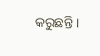କରୁଛନ୍ତି ।